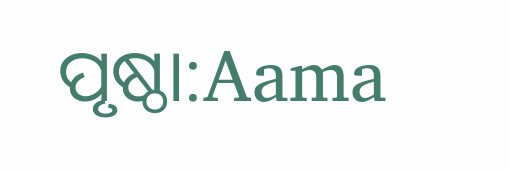ପୃଷ୍ଠା:Aama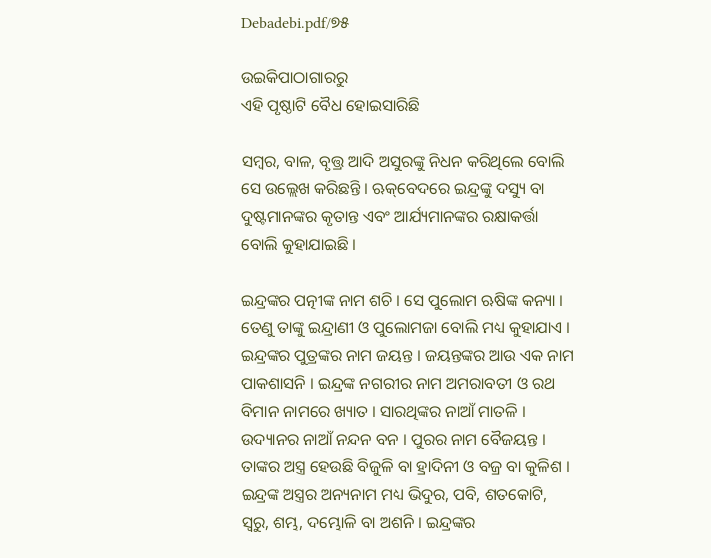Debadebi.pdf/୭୫

ଉଇକିପାଠାଗାର‌ରୁ
ଏହି ପୃଷ୍ଠାଟି ବୈଧ ହୋଇସାରିଛି

ସମ୍ବର, ବାଳ, ବୃତ୍ତ୍ର ଆଦି ଅସୁରଙ୍କୁ ନିଧନ କରିଥିଲେ ବୋଲି ସେ ଉଲ୍ଲେଖ କରିଛନ୍ତି । ଋକ୍‌ବେଦରେ ଇନ୍ଦ୍ରଙ୍କୁ ଦସ୍ୟୁ ବା ଦୁଷ୍ଟମାନଙ୍କର କୃତାନ୍ତ ଏବଂ ଆର୍ଯ୍ୟମାନଙ୍କର ରକ୍ଷାକର୍ତ୍ତା ବୋଲି କୁହାଯାଇଛି ।

ଇନ୍ଦ୍ରଙ୍କର ପତ୍ନୀଙ୍କ ନାମ ଶଚି । ସେ ପୁଲୋମ ଋଷିଙ୍କ କନ୍ୟା । ତେଣୁ ତାଙ୍କୁ ଇନ୍ଦ୍ରାଣୀ ଓ ପୁଲୋମଜା ବୋଲି ମଧ୍ୟ କୁହାଯାଏ । ଇନ୍ଦ୍ରଙ୍କର ପୁତ୍ରଙ୍କର ନାମ ଜୟନ୍ତ । ଜୟନ୍ତଙ୍କର ଆଉ ଏକ ନାମ ପାକଶାସନି । ଇନ୍ଦ୍ରଙ୍କ ନଗରୀର ନାମ ଅମରାବତୀ ଓ ରଥ ବିମାନ ନାମରେ ଖ୍ୟାତ । ସାରଥିଙ୍କର ନାଆଁ ମାତଳି । ଉଦ୍ୟାନର ନାଆଁ ନନ୍ଦନ ବନ । ପୁରର ନାମ ବୈଜୟନ୍ତ । ତାଙ୍କର ଅସ୍ତ୍ର ହେଉଛି ବିଜୁଳି ବା ହ୍ରାଦିନୀ ଓ ବଜ୍ର ବା କୁଳିଶ । ଇନ୍ଦ୍ରଙ୍କ ଅସ୍ତ୍ରର ଅନ୍ୟନାମ ମଧ୍ୟ ଭିଦୁର, ପବି, ଶତକୋଟି, ସ୍ୱରୁ, ଶମ୍ଭ, ଦମ୍ଭୋଳି ବା ଅଶନି । ଇନ୍ଦ୍ରଙ୍କର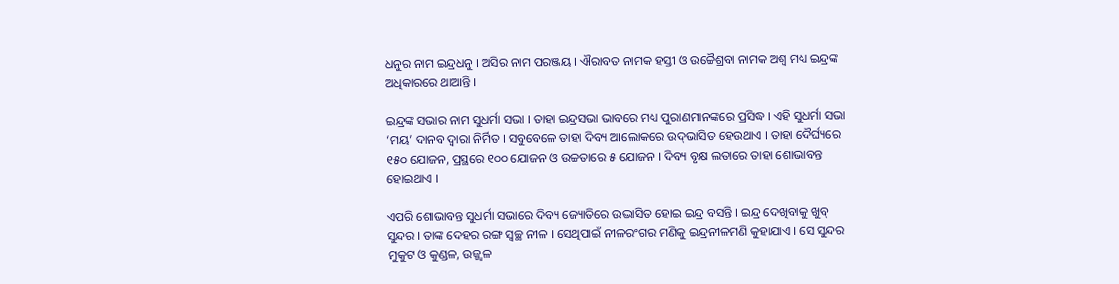ଧନୁର ନାମ ଇନ୍ଦ୍ରଧନୁ । ଅସିର ନାମ ପରଞ୍ଜୟ । ଐରାବତ ନାମକ ହସ୍ତୀ ଓ ଉଚ୍ଚୈଶ୍ରବା ନାମକ ଅଶ୍ୱ ମଧ୍ୟ ଇନ୍ଦ୍ରଙ୍କ ଅଧିକାରରେ ଥାଆନ୍ତି ।

ଇନ୍ଦ୍ରଙ୍କ ସଭାର ନାମ ସୁଧର୍ମା ସଭା । ତାହା ଇନ୍ଦ୍ରସଭା ଭାବରେ ମଧ୍ୟ ପୁରାଣମାନଙ୍କରେ ପ୍ରସିଦ୍ଧ । ଏହି ସୁଧର୍ମା ସଭା ‘ମୟ’ ଦାନବ ଦ୍ୱାରା ନିର୍ମିତ । ସବୁବେଳେ ତାହା ଦିବ୍ୟ ଆଲୋକରେ ଉଦ୍‌ଭାସିତ ହେଉଥାଏ । ତାହା ଦୈର୍ଘ୍ୟରେ ୧୫୦ ଯୋଜନ, ପ୍ରସ୍ଥରେ ୧୦୦ ଯୋଜନ ଓ ଉଚ୍ଚତାରେ ୫ ଯୋଜନ । ଦିବ୍ୟ ବୃକ୍ଷ ଲତାରେ ତାହା ଶୋଭାବନ୍ତ ହୋଇଥାଏ ।

ଏପରି ଶୋଭାବନ୍ତ ସୁଧର୍ମା ସଭାରେ ଦିବ୍ୟ ଜ୍ୟୋତିରେ ଉଦ୍ଭାସିତ ହୋଇ ଇନ୍ଦ୍ର ବସନ୍ତି । ଇନ୍ଦ୍ର ଦେଖିବାକୁ ଖୁବ୍ ସୁନ୍ଦର । ତାଙ୍କ ଦେହର ରଙ୍ଗ ସ୍ୱଚ୍ଛ ନୀଳ । ସେଥିପାଇଁ ନୀଳରଂଗର ମଣିକୁ ଇନ୍ଦ୍ରନୀଳମଣି କୁହାଯାଏ । ସେ ସୁନ୍ଦର ମୁକୁଟ ଓ କୁଣ୍ଡଳ, ଉଜ୍ଜ୍ୱଳ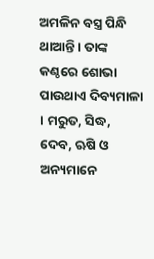ଅମଳିନ ବସ୍ତ୍ର ପିନ୍ଧି ଥାଆନ୍ତି । ତାଙ୍କ କଣ୍ଠରେ ଶୋଭା ପାଉଥାଏ ଦିବ୍ୟମାଳା । ମରୁତ, ସିଦ୍ଧ, ଦେବ, ଋଷି ଓ ଅନ୍ୟମାନେ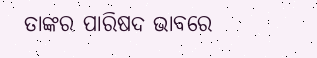ତାଙ୍କର ପାରିଷଦ ଭାବରେ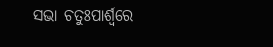ସଭା ଚତୁଃପାର୍ଶ୍ୱରେ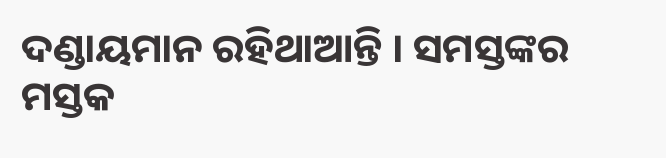ଦଣ୍ଡାୟମାନ ରହିଥାଆନ୍ତି । ସମସ୍ତଙ୍କର ମସ୍ତକ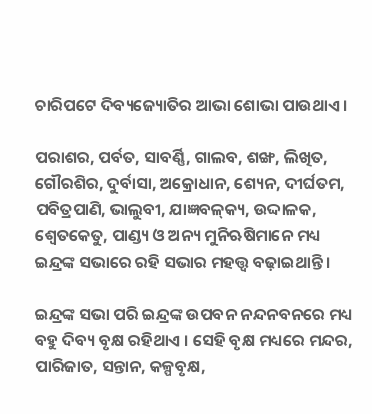ଚାରିପଟେ ଦିବ୍ୟଜ୍ୟୋତିର ଆଭା ଶୋଭା ପାଉଥାଏ ।

ପରାଶର, ପର୍ବତ, ସାବର୍ଣ୍ଣି, ଗାଲବ, ଶଙ୍ଖ, ଲିଖିତ, ଗୌରଶିର, ଦୁର୍ବାସା, ଅକ୍ରୋଧାନ, ଶ୍ୟେନ, ଦୀର୍ଘତମ, ପବିତ୍ରପାଣି, ଭାଲୁବୀ, ଯାଜ୍ଞବଳ୍‌କ୍ୟ, ଉଦ୍ଦାଳକ, ଶ୍ୱେତକେତୁ, ପାଣ୍ଡ୍ୟ ଓ ଅନ୍ୟ ମୁନିଋଷିମାନେ ମଧ୍ୟ ଇନ୍ଦ୍ରଙ୍କ ସଭାରେ ରହି ସଭାର ମହତ୍ତ୍ୱ ବଢ଼ାଇଥାନ୍ତି ।

ଇନ୍ଦ୍ରଙ୍କ ସଭା ପରି ଇନ୍ଦ୍ରଙ୍କ ଉପବନ ନନ୍ଦନବନରେ ମଧ୍ୟ ବହୁ ଦିବ୍ୟ ବୃକ୍ଷ ରହିଥାଏ । ସେହି ବୃକ୍ଷ ମଧ୍ୟରେ ମନ୍ଦର, ପାରିଜାତ, ସନ୍ତାନ, କଳ୍ପବୃକ୍ଷ,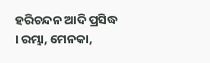ହରିଚନ୍ଦନ ଆଦି ପ୍ରସିଦ୍ଧ । ରମ୍ଭା, ମେନକା,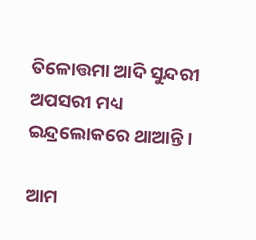ତିଳୋତ୍ତମା ଆଦି ସୁନ୍ଦରୀ ଅପସରୀ ମଧ୍ୟ ଇନ୍ଦ୍ରଲୋକରେ ଥାଆନ୍ତି ।

ଆମ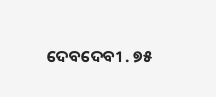ଦେବଦେବୀ . ୭୫